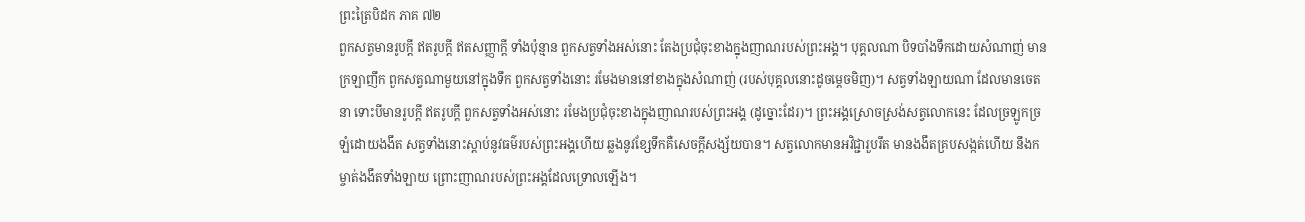ព្រះត្រៃបិដក ភាគ ៧២
ពួកសត្វមានរូបក្តី ឥតរូបក្តី ឥតសញ្ញាក្តី ទាំងប៉ុន្មាន ពួកសត្វទាំងអស់នោះ តែងប្រជុំចុះខាងក្នុងញាណរបស់ព្រះអង្គ។ បុគ្គលណា បិទបាំងទឹកដោយសំណាញ់ មានក្រឡាញឹក ពួកសត្វណាមួយនៅក្នុងទឹក ពួកសត្វទាំងនោះ រមែងមាននៅខាងក្នុងសំណាញ់ (របស់បុគ្គលនោះដូចម្តេចមិញ)។ សត្វទាំងឡាយណា ដែលមានចេតនា ទោះបីមានរូបក្តី ឥតរូបក្តី ពួកសត្វទាំងអស់នោះ រមែងប្រជុំចុះខាងក្នុងញាណរបស់ព្រះអង្គ (ដូច្នោះដែរ)។ ព្រះអង្គស្រោចស្រង់សត្វលោកនេះ ដែលច្រឡូកច្រឡំដោយងងឹត សត្វទាំងនោះស្តាប់នូវធម៌របស់ព្រះអង្គហើយ ឆ្លងនូវខ្សែទឹកគឺសេចក្តីសង្ស័យបាន។ សត្វលោកមានអវិជ្ជារួបរឹត មានងងឹតគ្របសង្កត់ហើយ នឹងកម្ចាត់ងងឹតទាំងឡាយ ព្រោះញាណរបស់ព្រះអង្គដែលទ្រោលឡើង។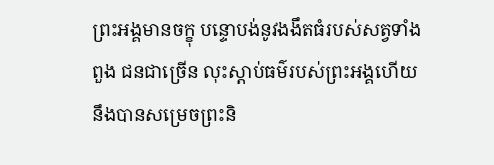ព្រះអង្គមានចក្ខុ បន្ទោបង់នូវងងឹតធំរបស់សត្វទាំងពួង ជនជាច្រើន លុះស្តាប់ធម៌របស់ព្រះអង្គហើយ នឹងបានសម្រេចព្រះនិ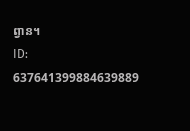ព្វាន។
ID: 637641399884639889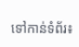ទៅកាន់ទំព័រ៖